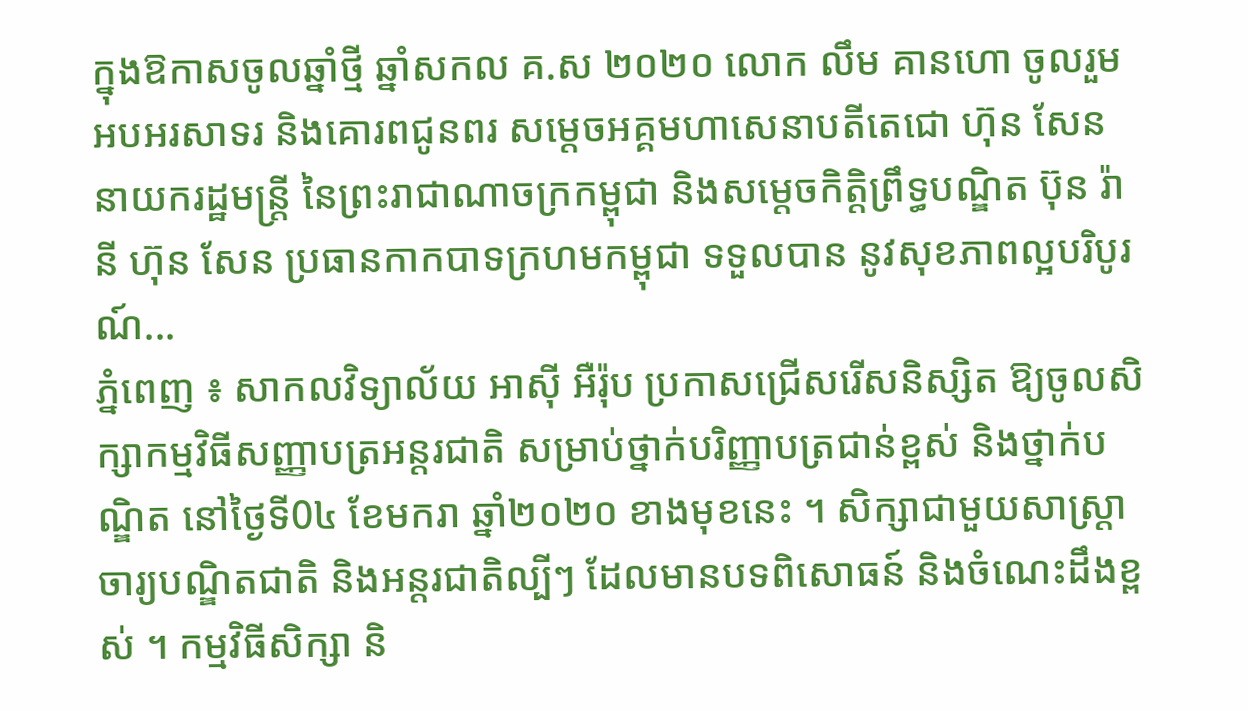ក្នុងឱកាសចូលឆ្នាំថ្មី ឆ្នាំសកល គ.ស ២០២០ លោក លឹម គានហោ ចូលរួមអបអរសាទរ និងគោរពជូនពរ សម្តេចអគ្គមហាសេនាបតីតេជោ ហ៊ុន សែន នាយករដ្ឋមន្ត្រី នៃព្រះរាជាណាចក្រកម្ពុជា និងសម្តេចកិត្តិព្រឹទ្ធបណ្ឌិត ប៊ុន រ៉ានី ហ៊ុន សែន ប្រធានកាកបាទក្រហមកម្ពុជា ទទួលបាន នូវសុខភាពល្អបរិបូរណ៍...
ភ្នំពេញ ៖ សាកលវិទ្យាល័យ អាស៊ី អឺរ៉ុប ប្រកាសជ្រើសរើសនិស្សិត ឱ្យចូលសិក្សាកម្មវិធីសញ្ញាបត្រអន្តរជាតិ សម្រាប់ថ្នាក់បរិញ្ញាបត្រជាន់ខ្ពស់ និងថ្នាក់បណ្ឌិត នៅថ្ងៃទី0៤ ខែមករា ឆ្នាំ២០២០ ខាងមុខនេះ ។ សិក្សាជាមួយសាស្រ្តាចារ្យបណ្ឌិតជាតិ និងអន្តរជាតិល្បីៗ ដែលមានបទពិសោធន៍ និងចំណេះដឹងខ្ពស់ ។ កម្មវិធីសិក្សា និ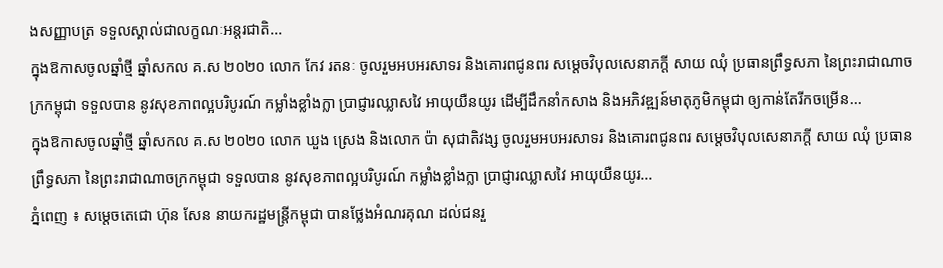ងសញ្ញាបត្រ ទទួលស្គាល់ជាលក្ខណៈអន្តរជាតិ...
ក្នុងឱកាសចូលឆ្នាំថ្មី ឆ្នាំសកល គ.ស ២០២០ លោក កែវ រតនៈ ចូលរួមអបអរសាទរ និងគោរពជូនពរ សម្តេចវិបុលសេនាភក្តី សាយ ឈុំ ប្រធានព្រឹទ្ធសភា នៃព្រះរាជាណាចក្រកម្ពុជា ទទួលបាន នូវសុខភាពល្អបរិបូរណ៍ កម្លាំងខ្លាំងក្លា ប្រាជ្ញារឈ្លាសវៃ អាយុយឺនយូរ ដើម្បីដឹកនាំកសាង និងអភិវឌ្ឍន៍មាតុភូមិកម្ពុជា ឲ្យកាន់តែរីកចម្រើន...
ក្នុងឱកាសចូលឆ្នាំថ្មី ឆ្នាំសកល គ.ស ២០២០ លោក ឃួង ស្រេង និងលោក ប៉ា សុជាតិវង្ស ចូលរួមអបអរសាទរ និងគោរពជូនពរ សម្តេចវិបុលសេនាភក្តី សាយ ឈុំ ប្រធានព្រឹទ្ធសភា នៃព្រះរាជាណាចក្រកម្ពុជា ទទួលបាន នូវសុខភាពល្អបរិបូរណ៍ កម្លាំងខ្លាំងក្លា ប្រាជ្ញារឈ្លាសវៃ អាយុយឺនយូរ...
ភ្នំពេញ ៖ សម្តេចតេជោ ហ៊ុន សែន នាយករដ្ឋមន្រ្តីកម្ពុជា បានថ្លែងអំណរគុណ ដល់ជនរួ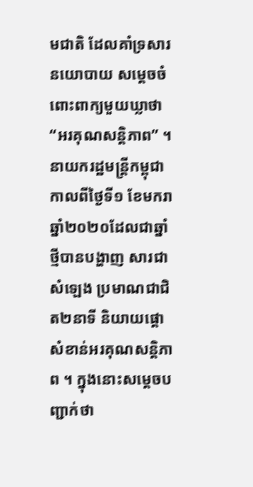មជាតិ ដែលគាំទ្រសារនយោបាយ សម្តេចចំពោះពាក្យមួយឃ្លាថា “អរគុណសន្តិភាព” ។ នាយករដ្ឋមន្ដ្រីកម្ពុជា កាលពីថ្ងៃទី១ ខែមករា ឆ្នាំ២០២០ដែលជាឆ្នាំថ្មីបានបង្ហាញ សារជាសំឡេង ប្រមាណជាជិត២នាទី និយាយផ្តោសំខាន់អរគុណសន្តិភាព ។ ក្នុងនោះសម្តេចបញ្ជាក់ថា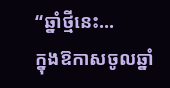“ឆ្នាំថ្មីនេះ...
ក្នុងឱកាសចូលឆ្នាំ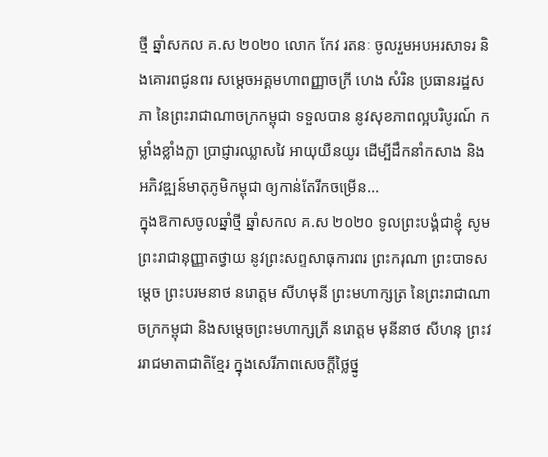ថ្មី ឆ្នាំសកល គ.ស ២០២០ លោក កែវ រតនៈ ចូលរួមអបអរសាទរ និងគោរពជូនពរ សម្តេចអគ្គមហាពញ្ញាចក្រី ហេង សំរិន ប្រធានរដ្ឋសភា នៃព្រះរាជាណាចក្រកម្ពុជា ទទួលបាន នូវសុខភាពល្អបរិបូរណ៍ កម្លាំងខ្លាំងក្លា ប្រាជ្ញារឈ្លាសវៃ អាយុយឺនយូរ ដើម្បីដឹកនាំកសាង និងអភិវឌ្ឍន៍មាតុភូមិកម្ពុជា ឲ្យកាន់តែរីកចម្រើន...
ក្នុងឱកាសចូលឆ្នាំថ្មី ឆ្នាំសកល គ.ស ២០២០ ទូលព្រះបង្គំជាខ្ញុំ សូមព្រះរាជានុញ្ញាតថ្វាយ នូវព្រះសព្ទសាធុការពរ ព្រះករុណា ព្រះបាទសម្តេច ព្រះបរមនាថ នរោត្តម សីហមុនី ព្រះមហាក្សត្រ នៃព្រះរាជាណាចក្រកម្ពុជា និងសម្តេចព្រះមហាក្សត្រី នរោត្តម មុនីនាថ សីហនុ ព្រះវររាជមាតាជាតិខ្មែរ ក្នុងសេរីភាពសេចក្តីថ្លៃថ្នូ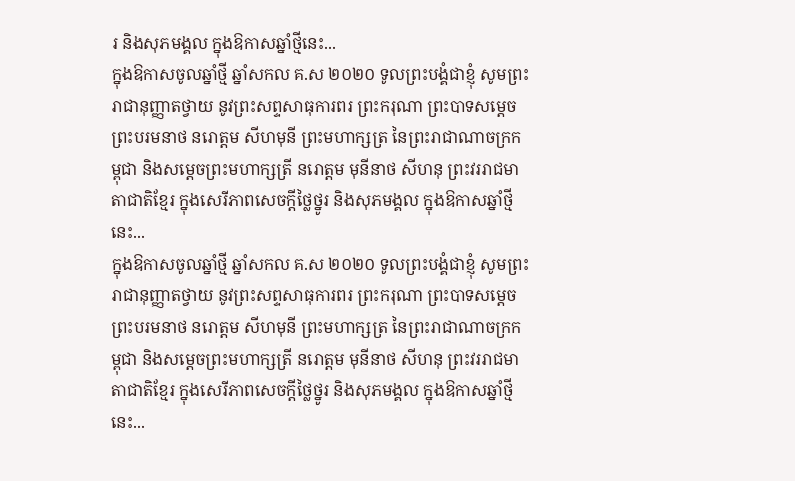រ និងសុភមង្គល ក្នុងឱកាសឆ្នាំថ្មីនេះ...
ក្នុងឱកាសចូលឆ្នាំថ្មី ឆ្នាំសកល គ.ស ២០២០ ទូលព្រះបង្គំជាខ្ញុំ សូមព្រះរាជានុញ្ញាតថ្វាយ នូវព្រះសព្ទសាធុការពរ ព្រះករុណា ព្រះបាទសម្តេច ព្រះបរមនាថ នរោត្តម សីហមុនី ព្រះមហាក្សត្រ នៃព្រះរាជាណាចក្រកម្ពុជា និងសម្តេចព្រះមហាក្សត្រី នរោត្តម មុនីនាថ សីហនុ ព្រះវររាជមាតាជាតិខ្មែរ ក្នុងសេរីភាពសេចក្តីថ្លៃថ្នូរ និងសុភមង្គល ក្នុងឱកាសឆ្នាំថ្មីនេះ...
ក្នុងឱកាសចូលឆ្នាំថ្មី ឆ្នាំសកល គ.ស ២០២០ ទូលព្រះបង្គំជាខ្ញុំ សូមព្រះរាជានុញ្ញាតថ្វាយ នូវព្រះសព្ទសាធុការពរ ព្រះករុណា ព្រះបាទសម្តេច ព្រះបរមនាថ នរោត្តម សីហមុនី ព្រះមហាក្សត្រ នៃព្រះរាជាណាចក្រកម្ពុជា និងសម្តេចព្រះមហាក្សត្រី នរោត្តម មុនីនាថ សីហនុ ព្រះវររាជមាតាជាតិខ្មែរ ក្នុងសេរីភាពសេចក្តីថ្លៃថ្នូរ និងសុភមង្គល ក្នុងឱកាសឆ្នាំថ្មីនេះ...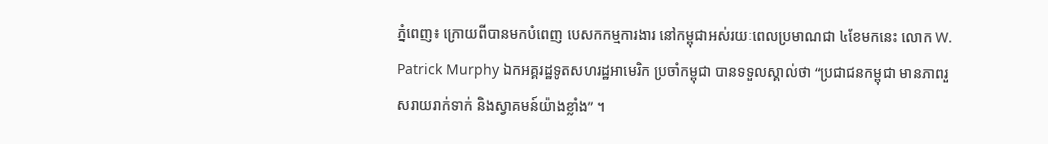ភ្នំពេញ៖ ក្រោយពីបានមកបំពេញ បេសកកម្មការងារ នៅកម្ពុជាអស់រយៈពេលប្រមាណជា ៤ខែមកនេះ លោក W. Patrick Murphy ឯកអគ្គរដ្ឋទូតសហរដ្ឋអាមេរិក ប្រចាំកម្ពុជា បានទទួលស្គាល់ថា “ប្រជាជនកម្ពុជា មានភាពរួសរាយរាក់ទាក់ និងស្វាគមន៍យ៉ាងខ្លាំង” ។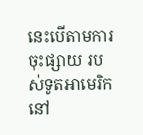នេះបើតាមការចុះផ្សាយ របស់ទូតអាមេរិកនៅ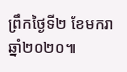ព្រឹកថ្ងៃទី២ ខែមករា ឆ្នាំ២០២០៕